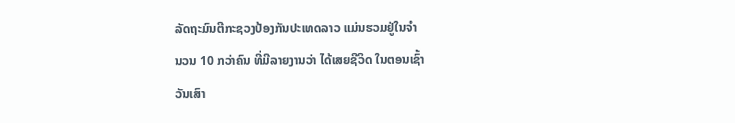ລັດຖະມົນຕີກະຊວງປ້ອງກັນປະເທດລາວ ແມ່ນຮວມຢູ່ໃນຈຳ
ນວນ 10 ກວ່າຄົນ ທີ່ມີລາຍງານວ່າ ໄດ້ເສຍຊີວິດ ໃນຕອນເຊົ້າ
ວັນເສົາ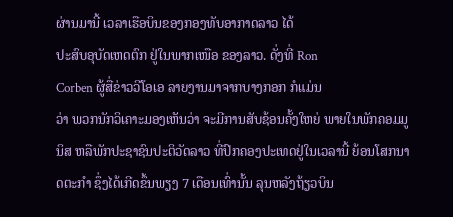ຜ່ານມານີ້ ເວລາເຮືອບິນຂອງກອງທັບອາກາດລາວ ໄດ້
ປະສົບອຸບັດເຫດຕົກ ຢູ່ໃນພາກເໜືອ ຂອງລາວ. ດັ່ງທີ່ Ron
Corben ຜູ້ສື່ຂ່າວວີໂອເອ ລາຍງານມາຈາກບາງກອກ ກໍແມ່ນ
ວ່າ ພວກນັກວິເຄາະມອງເຫັນວ່າ ຈະມີການສັບຊ້ອນຄັ້ງໃຫຍ່ ພາຍໃນພັກຄອມມູນິສ ຫລືພັກປະຊາຊົນປະຕິວັດລາວ ທີ່ປົກຄອງປະເທດຢູ່ໃນເວລານີ້ ຍ້ອນໂສກນາດຕະກຳ ຊຶ່ງໄດ້ເກີດຂຶ້ນພຽງ 7 ເດືອນເທົ່ານັ້ນ ລຸນຫລັງຖ້ຽວບິນ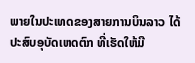ພາຍໃນປະເທດຂອງສາຍການບິນລາວ ໄດ້ປະສົບອຸບັດເຫດຕົກ ທີ່ເຮັດໃຫ້ມີ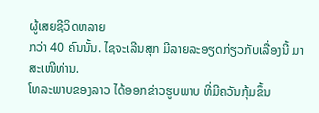ຜູ້ເສຍຊີວິດຫລາຍ
ກວ່າ 40 ຄົນນັ້ນ. ໄຊຈະເລີນສຸກ ມີລາຍລະອຽດກ່ຽວກັບເລື່ອງນີ້ ມາສະເໜີທ່ານ.
ໂທລະພາບຂອງລາວ ໄດ້ອອກຂ່າວຮູບພາບ ທີ່ມີຄວັນກຸ້ມຂຶ້ນ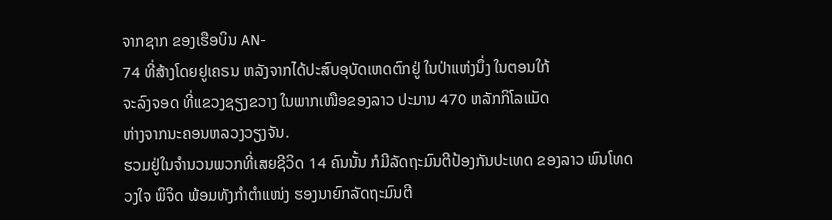ຈາກຊາກ ຂອງເຮືອບິນ AN-
74 ທີ່ສ້າງໂດຍຢູເຄຣນ ຫລັງຈາກໄດ້ປະສົບອຸບັດເຫດຕົກຢູ່ ໃນປ່າແຫ່ງນຶ່ງ ໃນຕອນໃກ້
ຈະລົງຈອດ ທີ່ແຂວງຊຽງຂວາງ ໃນພາກເໜືອຂອງລາວ ປະມານ 470 ຫລັກກິໂລແມັດ
ຫ່າງຈາກນະຄອນຫລວງວຽງຈັນ.
ຮວມຢູ່ໃນຈຳນວນພວກທີ່ເສຍຊີວິດ 14 ຄົນນັ້ນ ກໍມີລັດຖະມົນຕີປ້ອງກັນປະເທດ ຂອງລາວ ພົນໂທດວງໃຈ ພິຈິດ ພ້ອມທັງກຳຕຳແໜ່ງ ຮອງນາຍົກລັດຖະມົນຕີ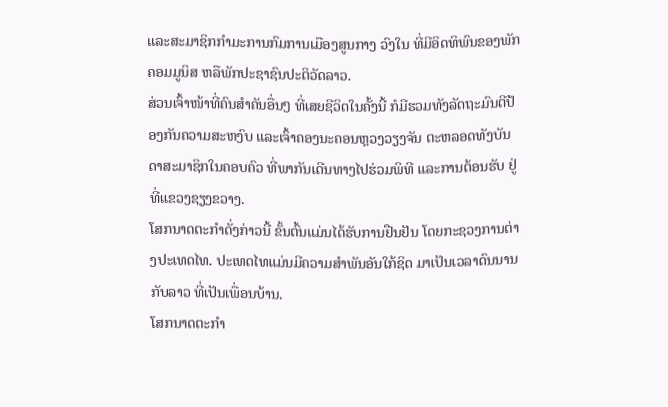ແລະສະມາຊິກກຳມະການກົມການເມືອງສູນກາງ ວົງໃນ ທີ່ມີອິດທິພົນຂອງພັກຄອມມູນິສ ຫລືພັກປະຊາຊົນປະຕິວັດລາວ.
ສ່ວນເຈົ້າໜ້າທີ່ຄົນສຳຄັນອື່ນໆ ທີ່ເສຍຊີວິດໃນຄັ້ງນີ້ ກໍມີຮວມທັງລັດຖະມົນຕີປ້ອງກັນຄວາມສະຫງົບ ແລະເຈົ້າຄອງນະຄອນຫຼວງວຽງຈັນ ຕະຫລອດທັງບັນດາສະມາຊິກໃນຄອບຄົວ ທີ່ພາກັນເດີນທາງໄປຮ່ວມພິທີ ແລະການຕ້ອນຮັບ ຢູ່ທີ່ແຂວງຊຽງຂວາງ.
ໂສກນາດຕະກຳດັ່ງກ່າວນີ້ ຂັ້ນຕົ້ນແມ່ນໄດ້ຮັບການຢືນຢັນ ໂດຍກະຊວງການຕ່າງປະເທດໄທ. ປະເທດໄທແມ່ນມີຄວາມສຳພັນອັນໃກ້ຊິດ ມາເປັນເວລາດົນນານກັບລາວ ທີ່ເປັນເພື່ອນບ້ານ.
ໂສກນາດຕະກຳ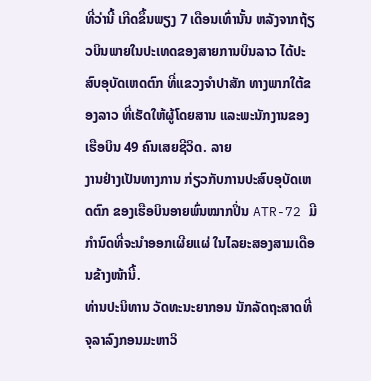ທີ່ວ່ານີ້ ເກີດຂຶ້ນພຽງ 7 ເດືອນເທົ່ານັ້ນ ຫລັງຈາກຖ້ຽວບິນພາຍໃນປະເທດຂອງສາຍການບິນລາວ ໄດ້ປະສົບອຸບັດເຫດຕົກ ທີ່ແຂວງຈຳປາສັກ ທາງພາກໃຕ້ຂອງລາວ ທີ່ເຮັດໃຫ້ຜູ້ໂດຍສານ ແລະພະນັກງານຂອງເຮືອບິນ 49 ຄົນເສຍຊີວິດ. ລາຍ
ງານຢ່າງເປັນທາງການ ກ່ຽວກັບການປະສົບອຸບັດເຫດຕົກ ຂອງເຮືອບິນອາຍພົ່ນໝາກປິ່ນ ATR-72 ມີກຳນົດທີ່ຈະນຳອອກເຜີຍແຜ່ ໃນໄລຍະສອງສາມເດືອນຂ້າງໜ້ານີ້.
ທ່ານປະນິທານ ວັດທະນະຍາກອນ ນັກລັດຖະສາດທີ່ຈຸລາລົງກອນມະຫາວິ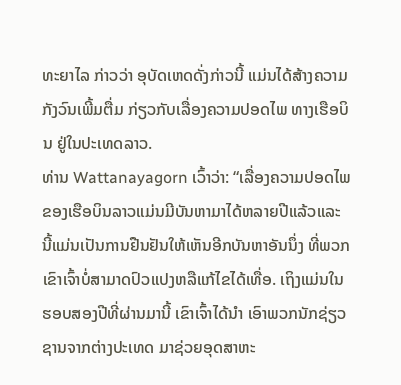ທະຍາໄລ ກ່າວວ່າ ອຸບັດເຫດດັ່ງກ່າວນີ້ ແມ່ນໄດ້ສ້າງຄວາມກັງວົນເພີ້ມຕື່ມ ກ່ຽວກັບເລື່ອງຄວາມປອດໄພ ທາງເຮືອບິນ ຢູ່ໃນປະເທດລາວ.
ທ່ານ Wattanayagorn ເວົ້າວ່າ: “ເລື່ອງຄວາມປອດໄພຂອງເຮືອບິນລາວແມ່ນມີບັນຫາມາໄດ້ຫລາຍປີແລ້ວແລະ ນີ້ແມ່ນເປັນການຢືນຢັນໃຫ້ເຫັນອີກບັນຫາອັນນຶ່ງ ທີ່ພວກເຂົາເຈົ້າບໍ່ສາມາດປົວແປງຫລືແກ້ໄຂໄດ້ເທື່ອ. ເຖິງແມ່ນໃນຮອບສອງປີທີ່ຜ່ານມານີ້ ເຂົາເຈົ້າໄດ້ນຳ ເອົາພວກນັກຊ່ຽວຊານຈາກຕ່າງປະເທດ ມາຊ່ວຍອຸດສາຫະ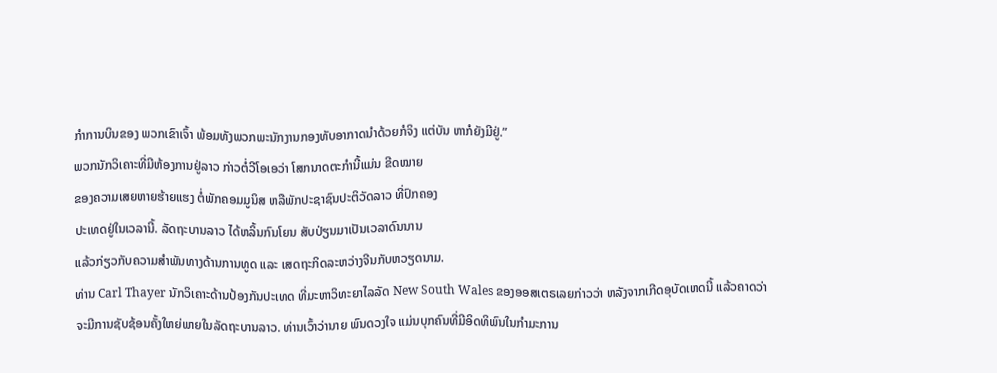ກຳການບິນຂອງ ພວກເຂົາເຈົ້າ ພ້ອມທັງພວກພະນັກງານກອງທັບອາກາດນຳດ້ວຍກໍຈິງ ແຕ່ບັນ ຫາກໍຍັງມີຢູ່.”
ພວກນັກວິເຄາະທີ່ມີຫ້ອງການຢູ່ລາວ ກ່າວຕໍ່ວີໂອເອວ່າ ໂສກນາດຕະກຳນີ້ແມ່ນ ຂີດໝາຍ
ຂອງຄວາມເສຍຫາຍຮ້າຍແຮງ ຕໍ່ພັກຄອມມູນິສ ຫລືພັກປະຊາຊົນປະຕິວັດລາວ ທີ່ປົກຄອງ
ປະເທດຢູ່ໃນເວລານີ້. ລັດຖະບານລາວ ໄດ້ຫລິ້ນກົນໂຍນ ສັບປ່ຽນມາເປັນເວລາດົນນານ
ແລ້ວກ່ຽວກັບຄວາມສຳພັນທາງດ້ານການທູດ ແລະ ເສດຖະກິດລະຫວ່າງຈີນກັບຫວຽດນາມ.
ທ່ານ Carl Thayer ນັກວິເຄາະດ້ານປ້ອງກັນປະເທດ ທີ່ມະຫາວິທະຍາໄລລັດ New South Wales ຂອງອອສເຕຣເລຍກ່າວວ່າ ຫລັງຈາກເກີດອຸບັດເຫດນີ້ ແລ້ວຄາດວ່າຈະມີການຊັບຊ້ອນຄັ້ງໃຫຍ່ພາຍໃນລັດຖະບານລາວ. ທ່ານເວົ້າວ່ານາຍ ພົນດວງໃຈ ແມ່ນບຸກຄົນທີ່ມີອິດທິພົນໃນກຳມະການ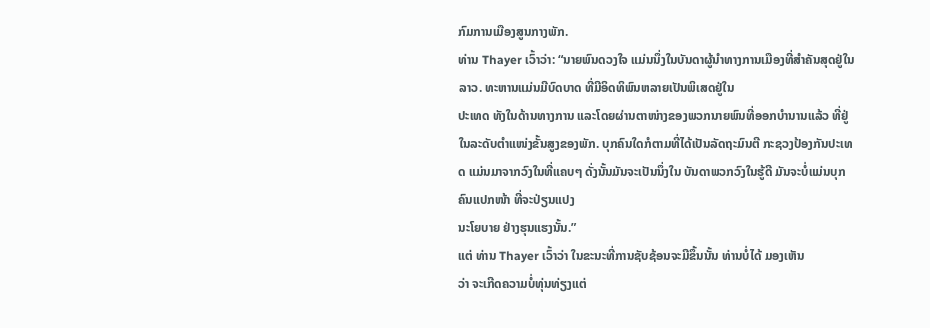ກົມການເມືອງສູນກາງພັກ.
ທ່ານ Thayer ເວົ້າວ່າ: “ນາຍພົນດວງໃຈ ແມ່ນນຶ່ງໃນບັນດາຜູ້ນຳທາງການເມືອງທີ່ສຳຄັນສຸດຢູ່ໃນລາວ. ທະຫານແມ່ນມີບົດບາດ ທີ່ມີອິດທິພົນຫລາຍເປັນພິເສດຢູ່ໃນ
ປະເທດ ທັງໃນດ້ານທາງການ ແລະໂດຍຜ່ານຕາໜ່າງຂອງພວກນາຍພົນທີ່ອອກບຳນານແລ້ວ ທີ່ຢູ່ໃນລະດັບຕຳແໜ່ງຂັ້ນສູງຂອງພັກ. ບຸກຄົນໃດກໍຕາມທີ່ໄດ້ເປັນລັດຖະມົນຕີ ກະຊວງປ້ອງກັນປະເທດ ແມ່ນມາຈາກວົງໃນທີ່ແຄບໆ ດັ່ງນັ້ນມັນຈະເປັນນຶ່ງໃນ ບັນດາພວກວົງໃນຮູ້ດີ ມັນຈະບໍ່ແມ່ນບຸກຄົນແປກໜ້າ ທີ່ຈະປ່ຽນແປງ
ນະໂຍບາຍ ຢ່າງຮຸນແຮງນັ້ນ.”
ແຕ່ ທ່ານ Thayer ເວົ້າວ່າ ໃນຂະນະທີ່ການຊັບຊ້ອນຈະມີຂຶ້ນນັ້ນ ທ່ານບໍ່ໄດ້ ມອງເຫັນ
ວ່າ ຈະເກີດຄວາມບໍ່ທຸ່ນທ່ຽງແຕ່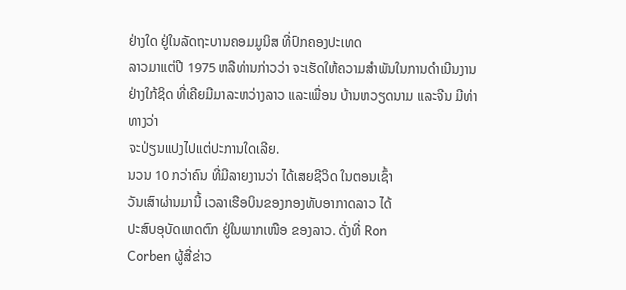ຢ່າງໃດ ຢູ່ໃນລັດຖະບານຄອມມູນິສ ທີ່ປົກຄອງປະເທດ
ລາວມາແຕ່ປີ 1975 ຫລືທ່ານກ່າວວ່າ ຈະເຮັດໃຫ້ຄວາມສຳພັນໃນການດຳເນີນງານຢ່າງໃກ້ຊິດ ທີ່ເຄີຍມີມາລະຫວ່າງລາວ ແລະເພື່ອນ ບ້ານຫວຽດນາມ ແລະຈີນ ມີທ່າທາງວ່າ
ຈະປ່ຽນແປງໄປແຕ່ປະການໃດເລີຍ.
ນວນ 10 ກວ່າຄົນ ທີ່ມີລາຍງານວ່າ ໄດ້ເສຍຊີວິດ ໃນຕອນເຊົ້າ
ວັນເສົາຜ່ານມານີ້ ເວລາເຮືອບິນຂອງກອງທັບອາກາດລາວ ໄດ້
ປະສົບອຸບັດເຫດຕົກ ຢູ່ໃນພາກເໜືອ ຂອງລາວ. ດັ່ງທີ່ Ron
Corben ຜູ້ສື່ຂ່າວ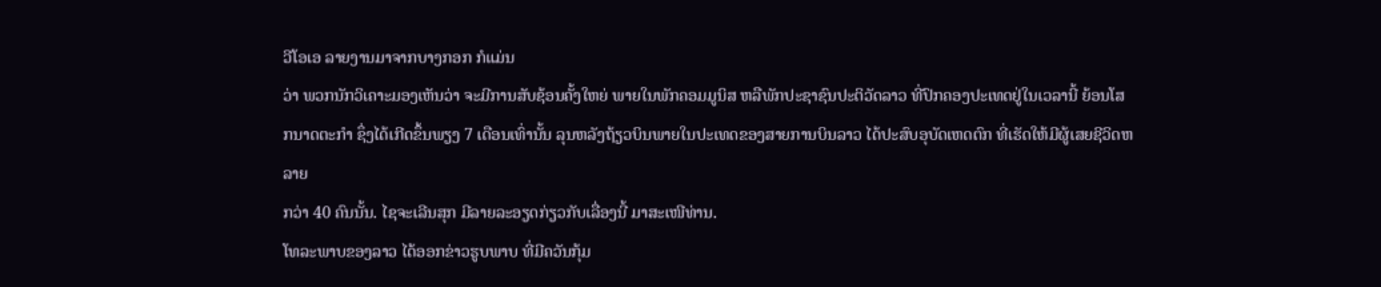ວີໂອເອ ລາຍງານມາຈາກບາງກອກ ກໍແມ່ນ
ວ່າ ພວກນັກວິເຄາະມອງເຫັນວ່າ ຈະມີການສັບຊ້ອນຄັ້ງໃຫຍ່ ພາຍໃນພັກຄອມມູນິສ ຫລືພັກປະຊາຊົນປະຕິວັດລາວ ທີ່ປົກຄອງປະເທດຢູ່ໃນເວລານີ້ ຍ້ອນໂສກນາດຕະກຳ ຊຶ່ງໄດ້ເກີດຂຶ້ນພຽງ 7 ເດືອນເທົ່ານັ້ນ ລຸນຫລັງຖ້ຽວບິນພາຍໃນປະເທດຂອງສາຍການບິນລາວ ໄດ້ປະສົບອຸບັດເຫດຕົກ ທີ່ເຮັດໃຫ້ມີຜູ້ເສຍຊີວິດຫລາຍ
ກວ່າ 40 ຄົນນັ້ນ. ໄຊຈະເລີນສຸກ ມີລາຍລະອຽດກ່ຽວກັບເລື່ອງນີ້ ມາສະເໜີທ່ານ.
ໂທລະພາບຂອງລາວ ໄດ້ອອກຂ່າວຮູບພາບ ທີ່ມີຄວັນກຸ້ມ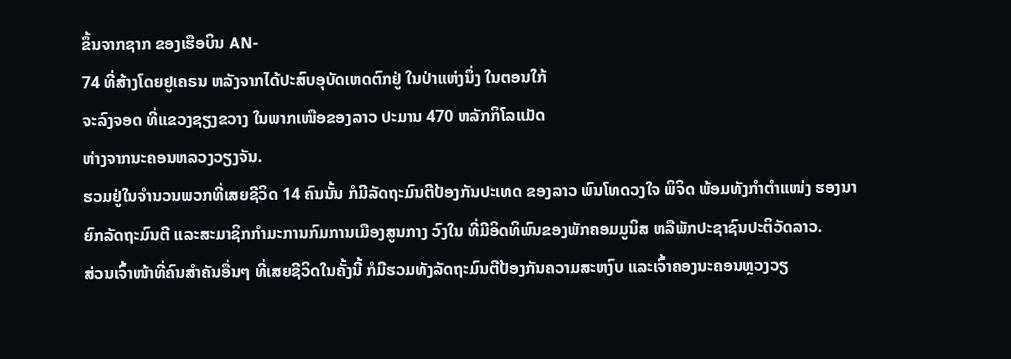ຂຶ້ນຈາກຊາກ ຂອງເຮືອບິນ AN-
74 ທີ່ສ້າງໂດຍຢູເຄຣນ ຫລັງຈາກໄດ້ປະສົບອຸບັດເຫດຕົກຢູ່ ໃນປ່າແຫ່ງນຶ່ງ ໃນຕອນໃກ້
ຈະລົງຈອດ ທີ່ແຂວງຊຽງຂວາງ ໃນພາກເໜືອຂອງລາວ ປະມານ 470 ຫລັກກິໂລແມັດ
ຫ່າງຈາກນະຄອນຫລວງວຽງຈັນ.
ຮວມຢູ່ໃນຈຳນວນພວກທີ່ເສຍຊີວິດ 14 ຄົນນັ້ນ ກໍມີລັດຖະມົນຕີປ້ອງກັນປະເທດ ຂອງລາວ ພົນໂທດວງໃຈ ພິຈິດ ພ້ອມທັງກຳຕຳແໜ່ງ ຮອງນາຍົກລັດຖະມົນຕີ ແລະສະມາຊິກກຳມະການກົມການເມືອງສູນກາງ ວົງໃນ ທີ່ມີອິດທິພົນຂອງພັກຄອມມູນິສ ຫລືພັກປະຊາຊົນປະຕິວັດລາວ.
ສ່ວນເຈົ້າໜ້າທີ່ຄົນສຳຄັນອື່ນໆ ທີ່ເສຍຊີວິດໃນຄັ້ງນີ້ ກໍມີຮວມທັງລັດຖະມົນຕີປ້ອງກັນຄວາມສະຫງົບ ແລະເຈົ້າຄອງນະຄອນຫຼວງວຽ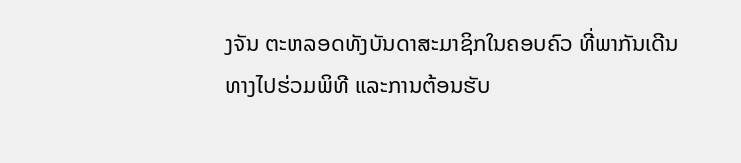ງຈັນ ຕະຫລອດທັງບັນດາສະມາຊິກໃນຄອບຄົວ ທີ່ພາກັນເດີນທາງໄປຮ່ວມພິທີ ແລະການຕ້ອນຮັບ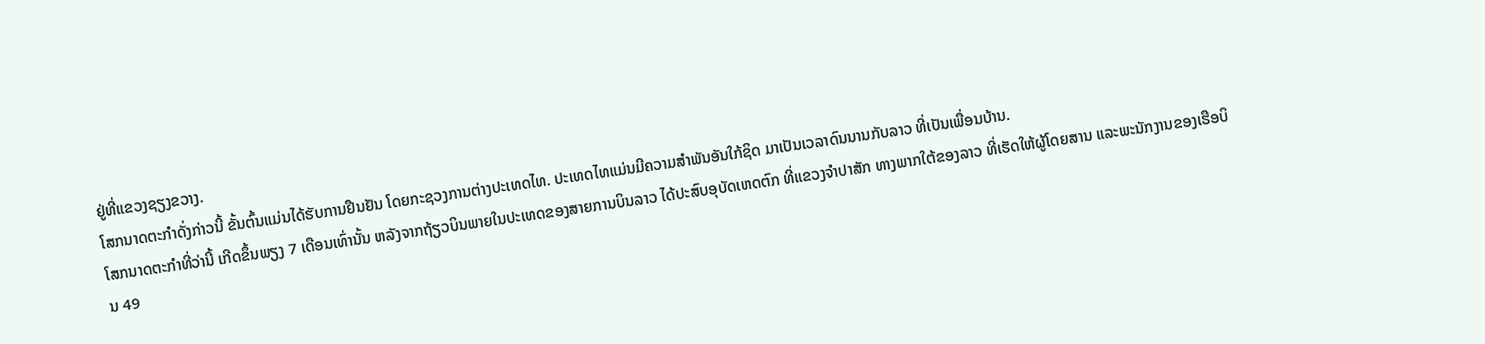ຢູ່ທີ່ແຂວງຊຽງຂວາງ.
ໂສກນາດຕະກຳດັ່ງກ່າວນີ້ ຂັ້ນຕົ້ນແມ່ນໄດ້ຮັບການຢືນຢັນ ໂດຍກະຊວງການຕ່າງປະເທດໄທ. ປະເທດໄທແມ່ນມີຄວາມສຳພັນອັນໃກ້ຊິດ ມາເປັນເວລາດົນນານກັບລາວ ທີ່ເປັນເພື່ອນບ້ານ.
ໂສກນາດຕະກຳທີ່ວ່ານີ້ ເກີດຂຶ້ນພຽງ 7 ເດືອນເທົ່ານັ້ນ ຫລັງຈາກຖ້ຽວບິນພາຍໃນປະເທດຂອງສາຍການບິນລາວ ໄດ້ປະສົບອຸບັດເຫດຕົກ ທີ່ແຂວງຈຳປາສັກ ທາງພາກໃຕ້ຂອງລາວ ທີ່ເຮັດໃຫ້ຜູ້ໂດຍສານ ແລະພະນັກງານຂອງເຮືອບິນ 49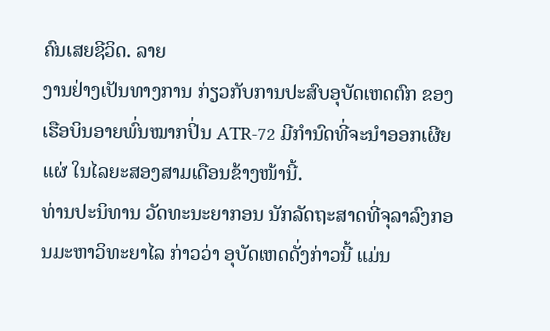ຄົນເສຍຊີວິດ. ລາຍ
ງານຢ່າງເປັນທາງການ ກ່ຽວກັບການປະສົບອຸບັດເຫດຕົກ ຂອງເຮືອບິນອາຍພົ່ນໝາກປິ່ນ ATR-72 ມີກຳນົດທີ່ຈະນຳອອກເຜີຍແຜ່ ໃນໄລຍະສອງສາມເດືອນຂ້າງໜ້ານີ້.
ທ່ານປະນິທານ ວັດທະນະຍາກອນ ນັກລັດຖະສາດທີ່ຈຸລາລົງກອນມະຫາວິທະຍາໄລ ກ່າວວ່າ ອຸບັດເຫດດັ່ງກ່າວນີ້ ແມ່ນ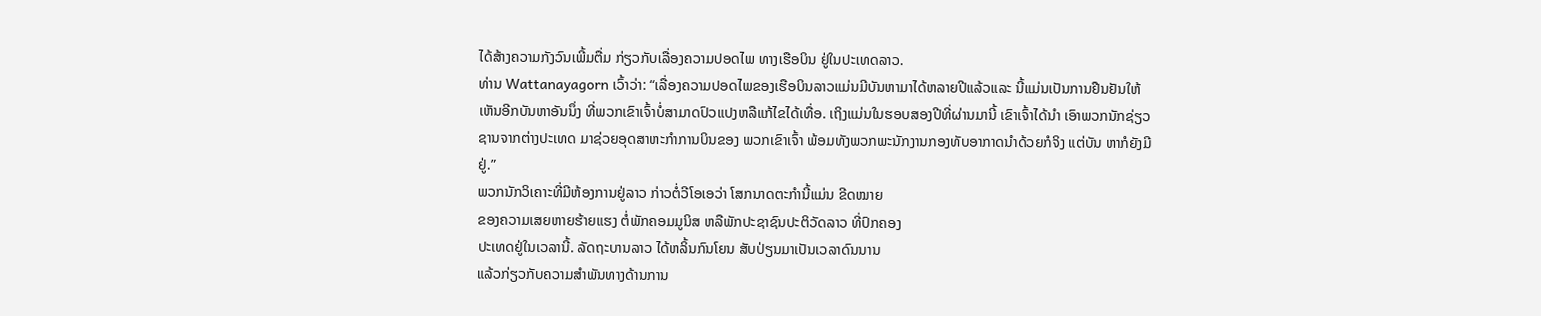ໄດ້ສ້າງຄວາມກັງວົນເພີ້ມຕື່ມ ກ່ຽວກັບເລື່ອງຄວາມປອດໄພ ທາງເຮືອບິນ ຢູ່ໃນປະເທດລາວ.
ທ່ານ Wattanayagorn ເວົ້າວ່າ: “ເລື່ອງຄວາມປອດໄພຂອງເຮືອບິນລາວແມ່ນມີບັນຫາມາໄດ້ຫລາຍປີແລ້ວແລະ ນີ້ແມ່ນເປັນການຢືນຢັນໃຫ້ເຫັນອີກບັນຫາອັນນຶ່ງ ທີ່ພວກເຂົາເຈົ້າບໍ່ສາມາດປົວແປງຫລືແກ້ໄຂໄດ້ເທື່ອ. ເຖິງແມ່ນໃນຮອບສອງປີທີ່ຜ່ານມານີ້ ເຂົາເຈົ້າໄດ້ນຳ ເອົາພວກນັກຊ່ຽວຊານຈາກຕ່າງປະເທດ ມາຊ່ວຍອຸດສາຫະກຳການບິນຂອງ ພວກເຂົາເຈົ້າ ພ້ອມທັງພວກພະນັກງານກອງທັບອາກາດນຳດ້ວຍກໍຈິງ ແຕ່ບັນ ຫາກໍຍັງມີຢູ່.”
ພວກນັກວິເຄາະທີ່ມີຫ້ອງການຢູ່ລາວ ກ່າວຕໍ່ວີໂອເອວ່າ ໂສກນາດຕະກຳນີ້ແມ່ນ ຂີດໝາຍ
ຂອງຄວາມເສຍຫາຍຮ້າຍແຮງ ຕໍ່ພັກຄອມມູນິສ ຫລືພັກປະຊາຊົນປະຕິວັດລາວ ທີ່ປົກຄອງ
ປະເທດຢູ່ໃນເວລານີ້. ລັດຖະບານລາວ ໄດ້ຫລິ້ນກົນໂຍນ ສັບປ່ຽນມາເປັນເວລາດົນນານ
ແລ້ວກ່ຽວກັບຄວາມສຳພັນທາງດ້ານການ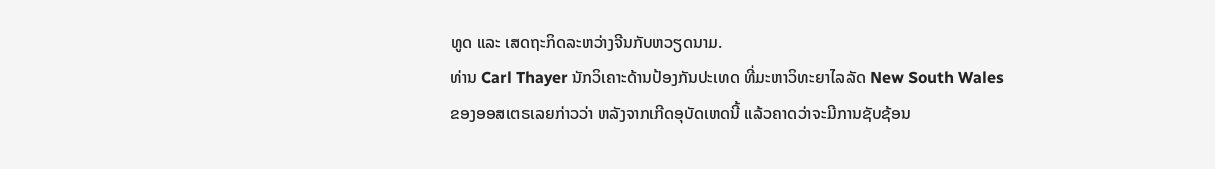ທູດ ແລະ ເສດຖະກິດລະຫວ່າງຈີນກັບຫວຽດນາມ.
ທ່ານ Carl Thayer ນັກວິເຄາະດ້ານປ້ອງກັນປະເທດ ທີ່ມະຫາວິທະຍາໄລລັດ New South Wales ຂອງອອສເຕຣເລຍກ່າວວ່າ ຫລັງຈາກເກີດອຸບັດເຫດນີ້ ແລ້ວຄາດວ່າຈະມີການຊັບຊ້ອນ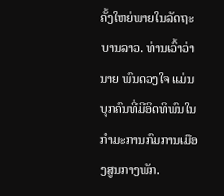ຄັ້ງໃຫຍ່ພາຍໃນລັດຖະບານລາວ. ທ່ານເວົ້າວ່ານາຍ ພົນດວງໃຈ ແມ່ນບຸກຄົນທີ່ມີອິດທິພົນໃນກຳມະການກົມການເມືອງສູນກາງພັກ.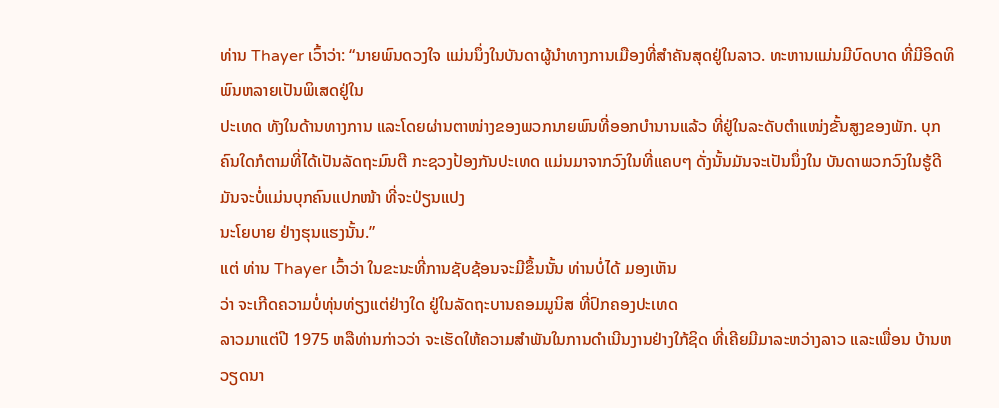ທ່ານ Thayer ເວົ້າວ່າ: “ນາຍພົນດວງໃຈ ແມ່ນນຶ່ງໃນບັນດາຜູ້ນຳທາງການເມືອງທີ່ສຳຄັນສຸດຢູ່ໃນລາວ. ທະຫານແມ່ນມີບົດບາດ ທີ່ມີອິດທິພົນຫລາຍເປັນພິເສດຢູ່ໃນ
ປະເທດ ທັງໃນດ້ານທາງການ ແລະໂດຍຜ່ານຕາໜ່າງຂອງພວກນາຍພົນທີ່ອອກບຳນານແລ້ວ ທີ່ຢູ່ໃນລະດັບຕຳແໜ່ງຂັ້ນສູງຂອງພັກ. ບຸກຄົນໃດກໍຕາມທີ່ໄດ້ເປັນລັດຖະມົນຕີ ກະຊວງປ້ອງກັນປະເທດ ແມ່ນມາຈາກວົງໃນທີ່ແຄບໆ ດັ່ງນັ້ນມັນຈະເປັນນຶ່ງໃນ ບັນດາພວກວົງໃນຮູ້ດີ ມັນຈະບໍ່ແມ່ນບຸກຄົນແປກໜ້າ ທີ່ຈະປ່ຽນແປງ
ນະໂຍບາຍ ຢ່າງຮຸນແຮງນັ້ນ.”
ແຕ່ ທ່ານ Thayer ເວົ້າວ່າ ໃນຂະນະທີ່ການຊັບຊ້ອນຈະມີຂຶ້ນນັ້ນ ທ່ານບໍ່ໄດ້ ມອງເຫັນ
ວ່າ ຈະເກີດຄວາມບໍ່ທຸ່ນທ່ຽງແຕ່ຢ່າງໃດ ຢູ່ໃນລັດຖະບານຄອມມູນິສ ທີ່ປົກຄອງປະເທດ
ລາວມາແຕ່ປີ 1975 ຫລືທ່ານກ່າວວ່າ ຈະເຮັດໃຫ້ຄວາມສຳພັນໃນການດຳເນີນງານຢ່າງໃກ້ຊິດ ທີ່ເຄີຍມີມາລະຫວ່າງລາວ ແລະເພື່ອນ ບ້ານຫວຽດນາ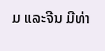ມ ແລະຈີນ ມີທ່າ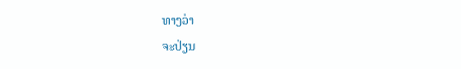ທາງວ່າ
ຈະປ່ຽນ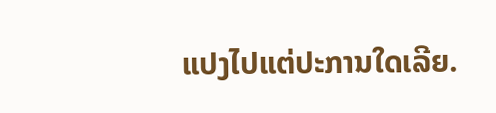ແປງໄປແຕ່ປະການໃດເລີຍ.